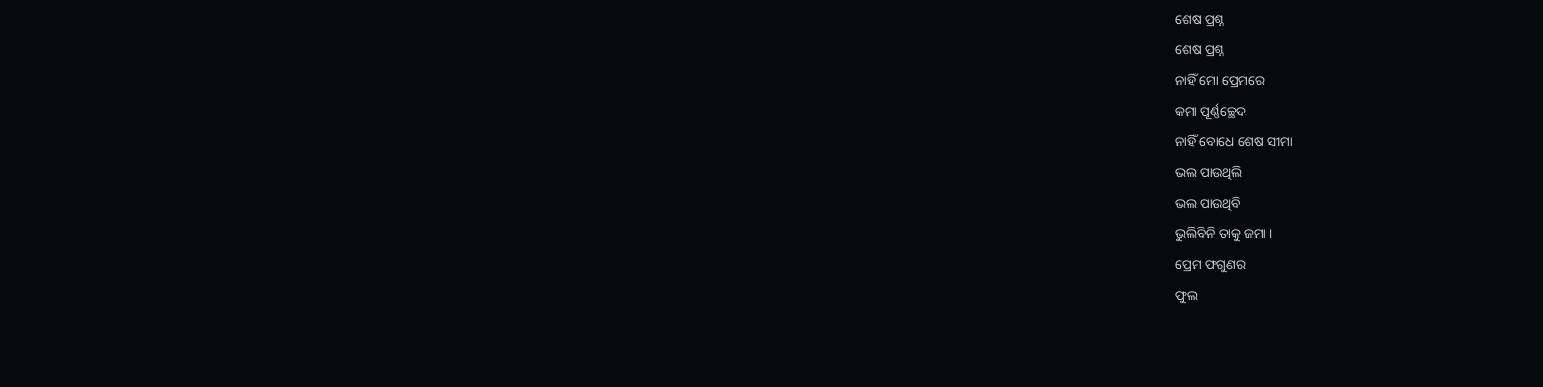ଶେଷ ପ୍ରଶ୍ନ
ଶେଷ ପ୍ରଶ୍ନ
ନାହିଁ ମୋ ପ୍ରେମରେ
କମା ପୂର୍ଣ୍ଣଚ୍ଛେଦ
ନାହିଁ ବୋଧେ ଶେଷ ସୀମା
ଭଲ ପାଉଥିଲି
ଭଲ ପାଉଥିବି
ଭୁଲିବିନି ତାକୁ ଜମା ।
ପ୍ରେମ ଫଗୁଣର
ଫୁଲ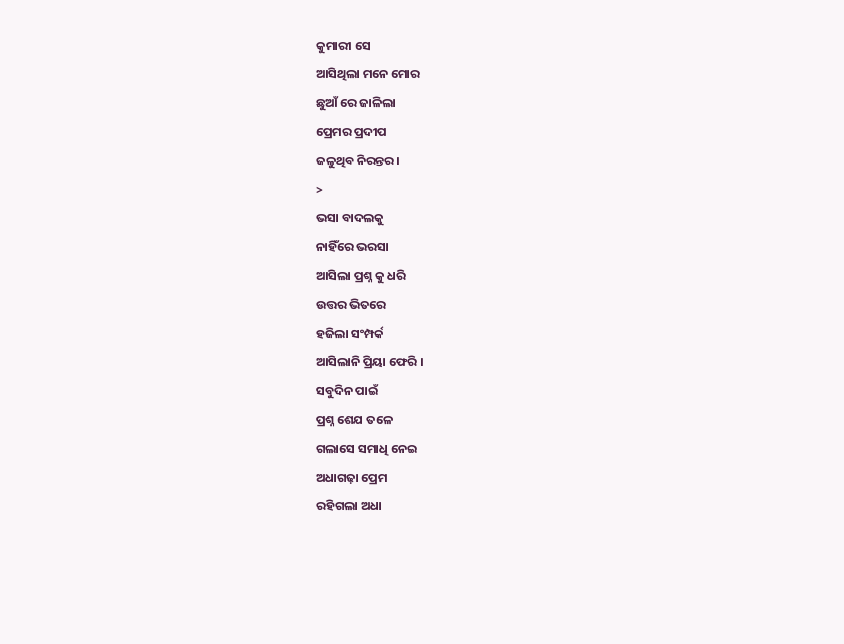କୁମାରୀ ସେ
ଆସିଥିଲା ମନେ ମୋର
ଛୁଆଁ ରେ ଜାଳିଲା
ପ୍ରେମର ପ୍ରଦୀପ
ଜଳୁଥିବ ନିରନ୍ତର ।
>
ଭସା ବାଦଲକୁ
ନାହିଁରେ ଭରସା
ଆସିଲା ପ୍ରଶ୍ନ କୁ ଧରି
ଉତ୍ତର ଭିତରେ
ହଜିଲା ସଂମ୍ପର୍କ
ଆସିଲାନି ପ୍ରିୟା ଫେରି ।
ସବୁଦିନ ପାଇଁ
ପ୍ରଶ୍ନ ଶେଯ ତଳେ
ଗଲାସେ ସମାଧି ନେଇ
ଅଧାଗଢ଼ା ପ୍ରେମ
ରହିଗଲା ଅଧା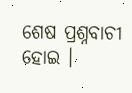ଶେଷ ପ୍ରଶ୍ନବାଚୀ ହୋଇ ।